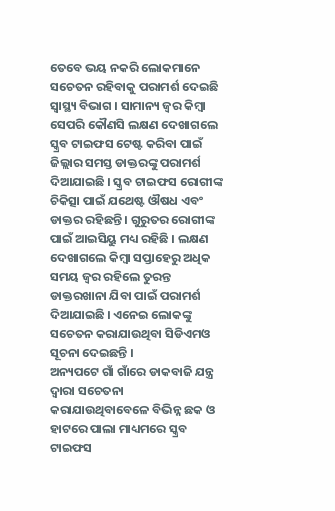ତେବେ ଭୟ ନକରି ଲୋକମାନେ ସଚେତନ ରହିବାକୁ ପରାମର୍ଶ ଦେଇଛି ସ୍ବାସ୍ଥ୍ୟ ବିଭାଗ । ସାମାନ୍ୟ ଜ୍ବର କିମ୍ବା ସେପରି କୌଣସି ଲକ୍ଷଣ ଦେଖାଗଲେ ସ୍କ୍ରବ ଟାଇଫସ ଟେଷ୍ଟ କରିବା ପାଇଁ ଜିଲ୍ଲାର ସମସ୍ତ ଡାକ୍ତରଙ୍କୁ ପରାମର୍ଶ ଦିଆଯାଇଛି । ସ୍କ୍ରବ ଟାଇଫସ ରୋଗୀଙ୍କ ଚିକିତ୍ସା ପାଇଁ ଯଥେଷ୍ଟ ଔଷଧ ଏବଂ ଡାକ୍ତର ରହିଛନ୍ତି । ଗୁରୁତର ରୋଗୀଙ୍କ ପାଇଁ ଆଇସିୟୁ ମଧ୍ୟ ରହିଛି । ଲକ୍ଷଣ ଦେଖାଗଲେ କିମ୍ବା ସପ୍ତାହେରୁ ଅଧିକ ସମୟ ଜ୍ବର ରହିଲେ ତୁରନ୍ତ ଡାକ୍ତରଖାନା ଯିବା ପାଇଁ ପରାମର୍ଶ ଦିଆଯାଇଛି । ଏନେଇ ଲୋକଙ୍କୁ ସଚେତନ କରାଯାଉଥିବା ସିଡିଏମଓ ସୂଚନା ଦେଇଛନ୍ତି ।
ଅନ୍ୟପଟେ ଗାଁ ଗାଁରେ ଡାକବାଜି ଯନ୍ତ୍ର ଦ୍ବାରା ସଚେତନା କରାଯାଉଥିବାବେଳେ ବିଭିନ୍ନ ଛକ ଓ ହାଟରେ ପାଲା ମାଧ୍ୟମରେ ସ୍କ୍ରବ ଟାଇଫସ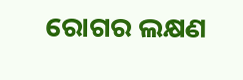ରୋଗର ଲକ୍ଷଣ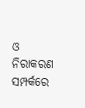ଓ ନିରାକରଣ ସମ୍ପର୍କରେ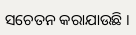ସଚେତନ କରାଯାଉଛି ।